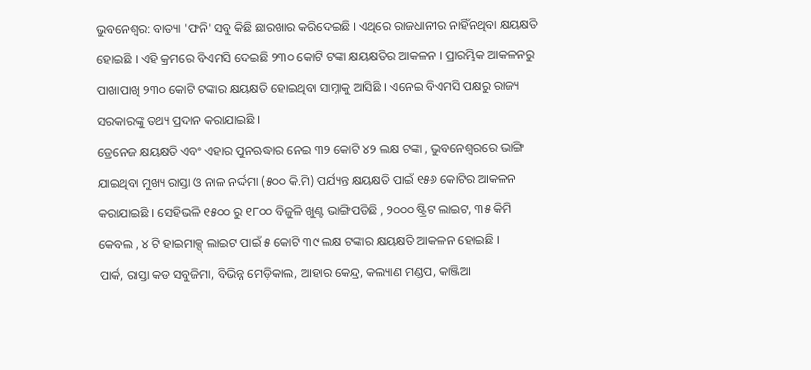ଭୁବନେଶ୍ବର: ବାତ୍ୟା 'ଫନି' ସବୁ କିଛି ଛାରଖାର କରିଦେଇଛି । ଏଥିରେ ରାଜଧାନୀର ନାହିଁନଥିବା କ୍ଷୟକ୍ଷତି ହୋଇଛି । ଏହି କ୍ରମରେ ବିଏମସି ଦେଇଛି ୨୩୦ କୋଟି ଟଙ୍କା କ୍ଷୟକ୍ଷତିର ଆକଳନ । ପ୍ରାରମ୍ଭିକ ଆକଳନରୁ ପାଖାପାଖି ୨୩୦ କୋଟି ଟଙ୍କାର କ୍ଷୟକ୍ଷତି ହୋଇଥିବା ସାମ୍ନାକୁ ଆସିଛି । ଏନେଇ ବିଏମସି ପକ୍ଷରୁ ରାଜ୍ୟ ସରକାରଙ୍କୁ ତଥ୍ୟ ପ୍ରଦାନ କରାଯାଇଛି ।
ଡ୍ରେନେଜ କ୍ଷୟକ୍ଷତି ଏବଂ ଏହାର ପୁନଋଦ୍ଧାର ନେଇ ୩୨ କୋଟି ୪୨ ଲକ୍ଷ ଟଙ୍କା , ଭୁବନେଶ୍ୱରରେ ଭାଙ୍ଗି ଯାଇଥିବା ମୁଖ୍ୟ ରାସ୍ତା ଓ ନାଳ ନର୍ଦ୍ଦମା (୫୦୦ କି.ମି) ପର୍ଯ୍ୟନ୍ତ କ୍ଷୟକ୍ଷତି ପାଇଁ ୧୫୬ କୋଟିର ଆକଳନ କରାଯାଇଛି । ସେହିଭଳି ୧୫୦୦ ରୁ ୧୮୦୦ ବିଜୁଳି ଖୁଣ୍ଟ ଭାଙ୍ଗିପଡିଛି , ୨୦୦୦ ଷ୍ଟ୍ରିଟ ଲାଇଟ, ୩୫ କିମି କେବଲ , ୪ ଟି ହାଇମାକ୍ସ୍ ଲାଇଟ ପାଇଁ ୫ କୋଟି ୩୯ ଲକ୍ଷ ଟଙ୍କାର କ୍ଷୟକ୍ଷତି ଆକଳନ ହୋଇଛି ।
ପାର୍କ, ରାସ୍ତା କଡ ସବୁଜିମା, ବିଭିନ୍ନ ମେଡ଼ିକାଲ, ଆହାର କେନ୍ଦ୍ର, କଲ୍ୟାଣ ମଣ୍ଡପ, କାଞ୍ଜିଆ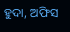ହୁଦା, ଅଫିସ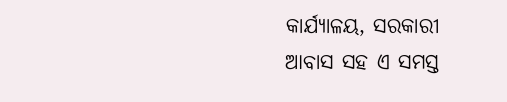କାର୍ଯ୍ୟାଳୟ, ସରକାରୀ ଆବାସ ସହ ଏ ସମସ୍ତ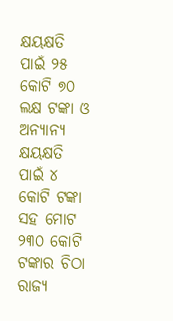କ୍ଷୟକ୍ଷତି ପାଇଁ ୨୫ କୋଟି ୭୦ ଲକ୍ଷ ଟଙ୍କା ଓ ଅନ୍ୟାନ୍ୟ କ୍ଷୟକ୍ଷତି ପାଇଁ ୪ କୋଟି ଟଙ୍କା ସହ ମୋଟ ୨୩୦ କୋଟି ଟଙ୍କାର ଚିଠା ରାଜ୍ୟ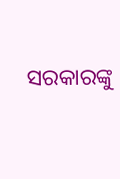ସରକାରଙ୍କୁ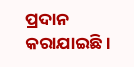ପ୍ରଦାନ କରାଯାଇଛି ।